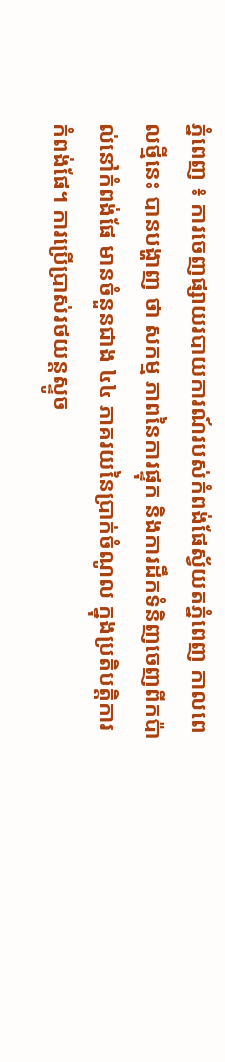ភ្នំពេញ ៖ ការចេញផ្សាយរបាយការណ៍របស់កំពង់ផែស្វ័យតភ្នំពេញ កាលពេលថ្មីនេះ បានបង្ហាញ ថា សកម្ម ភាពនៃការផ្ទុក និងការដឹកទំនិញចេញពីកប៉ាល់នៅកំពង់ផែ មានចំនួនជាង ៤៤ ភាគរយនៃប្រាក់ចំណូល ក្នុងប្រតិបត្តិការ កំពង់ផែ។ ការប្រើប្រាស់រថយន្តស្ទូច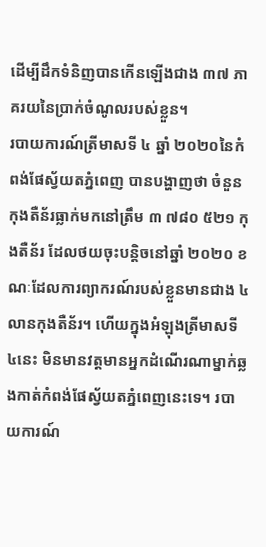ដើម្បីដឹកទំនិញបានកើនឡើងជាង ៣៧ ភាគរយនៃប្រាក់ចំណូលរបស់ខ្លួន។
របាយការណ៍ត្រីមាសទី ៤ ឆ្នាំ ២០២០នៃកំពង់ផែស្វ័យតភ្នំពេញ បានបង្ហាញថា ចំនួនកុងតឺន័រធ្លាក់មកនៅត្រឹម ៣ ៧៨០ ៥២១ កុងតឺន័រ ដែលថយចុះបន្តិចនៅឆ្នាំ ២០២០ ខណៈដែលការព្យាករណ៍របស់ខ្លួនមានជាង ៤ លានកុងតឺន័រ។ ហើយក្នុងអំឡុងត្រីមាសទី ៤នេះ មិនមានវត្តមានអ្នកដំណើរណាម្នាក់ឆ្លងកាត់កំពង់ផែស្វ័យតភ្នំពេញនេះទេ។ របាយការណ៍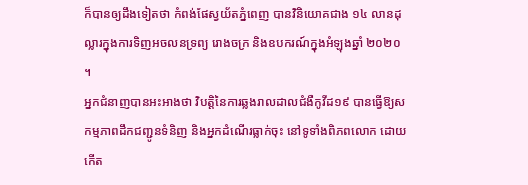ក៏បានឲ្យដឹងទៀតថា កំពង់ផែស្វយ័តភ្នំពេញ បានវិនិយោគជាង ១៤ លានដុល្លារក្នុងការទិញអចលនទ្រព្យ រោងចក្រ និងឧបករណ៍ក្នុងអំឡុងឆ្នាំ ២០២០ ។
អ្នកជំនាញបានអះអាងថា វិបត្តិនៃការឆ្លងរាលដាលជំងឺកូវីដ១៩ បានធ្វើឱ្យសកម្មភាពដឹកជញ្ជូនទំនិញ និងអ្នកដំណើរធ្លាក់ចុះ នៅទូទាំងពិភពលោក ដោយកើត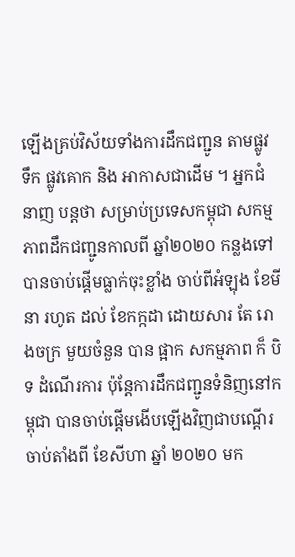ឡើងគ្រប់វិស័យទាំងការដឹកជញ្ជូន តាមផ្លូវ ទឹក ផ្លូវគោក និង អាកាសជាដើម ។ អ្នកជំនាញ បន្តថា សម្រាប់ប្រទេសកម្ពុជា សកម្មភាពដឹកជញ្ជូនកាលពី ឆ្នាំ២០២០ កន្លងទៅ បានចាប់ផ្តើមធ្លាក់ចុះខ្លាំង ចាប់ពីអំឡុង ខែមីនា រហូត ដល់ ខែកក្កដា ដោយសារ តែ រោងចក្រ មួយចំនួន បាន ផ្អាក សកម្មភាព ក៏ បិទ ដំណើរការ ប៉ុន្តែការដឹកជញ្ជូនទំនិញនៅកម្ពុជា បានចាប់ផ្តើមងើបឡើងវិញជាបណ្តើរ ចាប់តាំងពី ខែសីហា ឆ្នាំ ២០២០ មក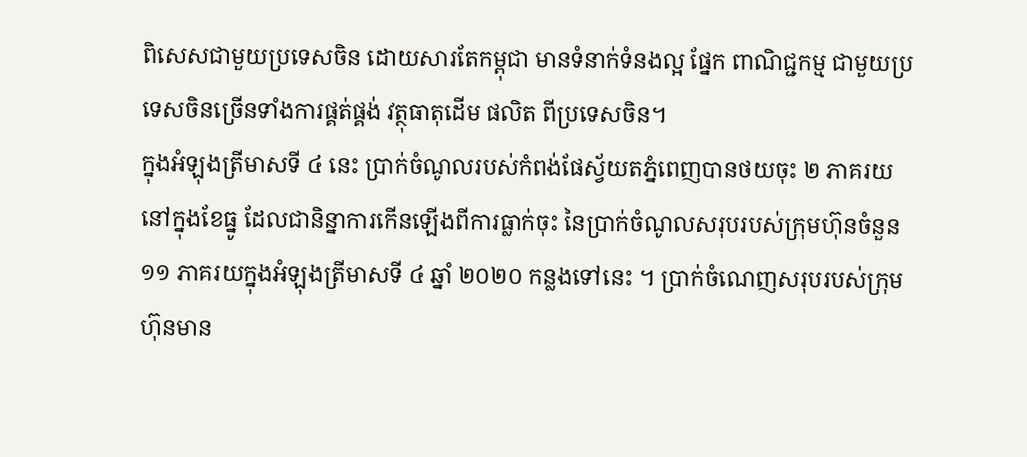ពិសេសជាមួយប្រទេសចិន ដោយសារតែកម្ពុជា មានទំនាក់ទំនងល្អ ផ្នែក ពាណិជ្ជកម្ម ជាមួយប្រទេសចិនច្រើនទាំងការផ្គត់ផ្គង់ វត្ថុធាតុដើម ផលិត ពីប្រទេសចិន។
ក្នុងអំឡុងត្រីមាសទី ៤ នេះ ប្រាក់ចំណូលរបស់កំពង់ផែស្វ័យតភ្នំពេញបានថយចុះ ២ ភាគរយនៅក្នុងខែធ្នូ ដែលជានិន្នាការកើនឡើងពីការធ្លាក់ចុះ នៃប្រាក់ចំណូលសរុបរបស់ក្រុមហ៊ុនចំនួន ១១ ភាគរយក្នុងអំឡុងត្រីមាសទី ៤ ឆ្នាំ ២០២០ កន្លងទៅនេះ ។ ប្រាក់ចំណេញសរុបរបស់ក្រុមហ៊ុនមាន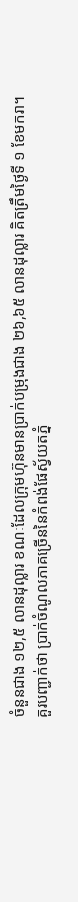ចំនួនជាង ១២,៥ លានដុល្លារ ខណៈដែលក្រុមហ៊ុនមានប្រាក់បម្រុងជាង ២៦,៦៥ លានដុល្លារ គិតត្រឹមថ្ងៃទី ១ ខែមករា។
គួរបញ្ជាក់ថា ប្រាក់ចំណូលភាគច្រើននៃកំពង់ផែស្វ័យតភ្នំ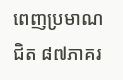ពេញប្រមាណជិត ៨៧ភាគរ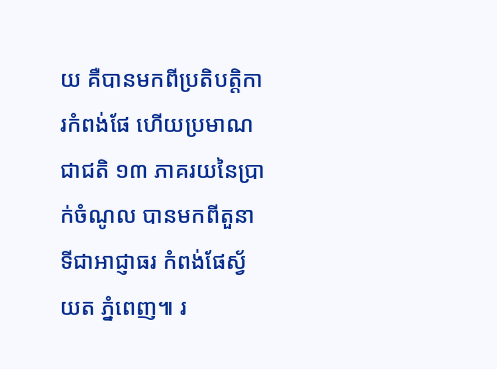យ គឺបានមកពីប្រតិបត្តិការកំពង់ផែ ហើយប្រមាណជាជតិ ១៣ ភាគរយនៃប្រាក់ចំណូល បានមកពីតួនាទីជាអាជ្ញាធរ កំពង់ផែស្វ័យត ភ្នំពេញ៕ រ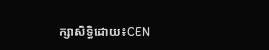ក្សាសិទ្ធិដោយ៖CEN